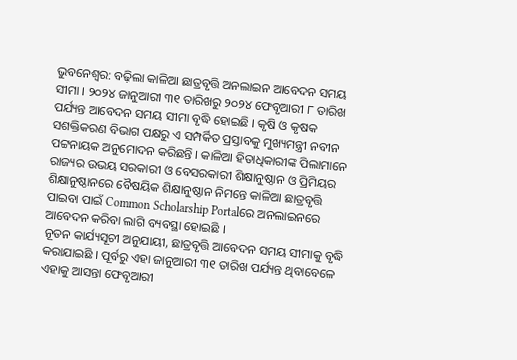ଭୁବନେଶ୍ୱର: ବଢ଼ିଲା କାଳିଆ ଛାତ୍ରବୃତ୍ତି ଅନଲାଇନ ଆବେଦନ ସମୟ ସୀମା । ୨୦୨୪ ଜାନୁଆରୀ ୩୧ ତାରିଖରୁ ୨୦୨୪ ଫେବୃଆରୀ ୮ ତାରିଖ ପର୍ଯ୍ୟନ୍ତ ଆବେଦନ ସମୟ ସୀମା ବୃଦ୍ଧି ହୋଇଛି । କୃଷି ଓ କୃଷକ ସଶକ୍ତିକରଣ ବିଭାଗ ପକ୍ଷରୁ ଏ ସମ୍ପର୍କିତ ପ୍ରସ୍ତାବକୁ ମୁଖ୍ୟମନ୍ତ୍ରୀ ନବୀନ ପଟ୍ଟନାୟକ ଅନୁମୋଦନ କରିଛନ୍ତି । କାଳିଆ ହିତାଧିକାରୀଙ୍କ ପିଲାମାନେ ରାଜ୍ୟର ଉଭୟ ସରକାରୀ ଓ ବେସରକାରୀ ଶିକ୍ଷାନୁଷ୍ଠାନ ଓ ପ୍ରିମିୟର ଶିକ୍ଷାନୁଷ୍ଠାନରେ ବୈଷୟିକ ଶିକ୍ଷାନୁଷ୍ଠାନ ନିମନ୍ତେ କାଳିଆ ଛାତ୍ରବୃତ୍ତି ପାଇବା ପାଇଁ Common Scholarship Portalରେ ଅନଲାଇନରେ ଆବେଦନ କରିବା ଲାଗି ବ୍ୟବସ୍ଥା ହୋଇଛି ।
ନୂତନ କାର୍ଯ୍ୟସୂଚୀ ଅନୁଯାୟୀ, ଛାତ୍ରବୃତ୍ତି ଆବେଦନ ସମୟ ସୀମାକୁ ବୃଦ୍ଧି କରାଯାଇଛି । ପୂର୍ବରୁ ଏହା ଜାନୁଆରୀ ୩୧ ତାରିଖ ପର୍ଯ୍ୟନ୍ତ ଥିବାବେଳେ ଏହାକୁ ଆସନ୍ତା ଫେବୃଆରୀ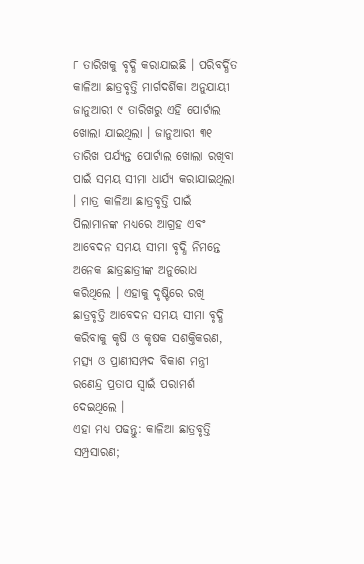୮ ତାରିଖକୁ ବୃଦ୍ଧି କରାଯାଇଛି । ପରିବର୍ଦ୍ଧିତ କାଳିଆ ଛାତ୍ରବୃତ୍ତି ମାର୍ଗଦର୍ଶିକା ଅନୁଯାୟୀ ଜାନୁଆରୀ ୯ ତାରିଖରୁ ଏହି ପୋର୍ଟାଲ ଖୋଲା ଯାଇଥିଲା । ଜାନୁଆରୀ ୩୧ ତାରିଖ ପର୍ଯ୍ୟନ୍ତ ପୋର୍ଟାଲ ଖୋଲା ରଖିବା ପାଇଁ ସମୟ ସୀମା ଧାର୍ଯ୍ୟ କରାଯାଇଥିଲା । ମାତ୍ର କାଳିଆ ଛାତ୍ରବୃତ୍ତି ପାଇଁ ପିଲାମାନଙ୍କ ମଧ୍ୟରେ ଆଗ୍ରହ ଏବଂ ଆବେଦନ ସମୟ ସୀମା ବୃଦ୍ଧି ନିମନ୍ତେ ଅନେକ ଛାତ୍ରଛାତ୍ରୀଙ୍କ ଅନୁରୋଧ କରିଥିଲେ । ଏହାକୁ ଦୃଷ୍ଟିରେ ରଖି ଛାତ୍ରବୃତ୍ତି ଆବେଦନ ସମୟ ସୀମା ବୃଦ୍ଧି କରିବାକୁ କୃଷି ଓ କୃଷକ ସଶକ୍ତିକରଣ, ମତ୍ସ୍ୟ ଓ ପ୍ରାଣୀସମ୍ପଦ ବିକାଶ ମନ୍ତ୍ରୀ ରଣେନ୍ଦ୍ର ପ୍ରତାପ ସ୍ଵାଇଁ ପରାମର୍ଶ ଦେଇଥିଲେ ।
ଏହା ମଧ୍ୟ ପଢନ୍ତୁ: କାଳିଆ ଛାତ୍ରବୃତ୍ତି ସମ୍ପ୍ରସାରଣ;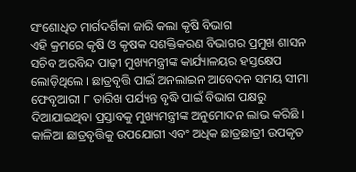ସଂଶୋଧିତ ମାର୍ଗଦର୍ଶିକା ଜାରି କଲା କୃଷି ବିଭାଗ
ଏହି କ୍ରମରେ କୃଷି ଓ କୃଷକ ସଶକ୍ତିକରଣ ବିଭାଗର ପ୍ରମୁଖ ଶାସନ ସଚିବ ଅରବିନ୍ଦ ପାଢ଼ୀ ମୁଖ୍ୟମନ୍ତ୍ରୀଙ୍କ କାର୍ଯ୍ୟାଳୟର ହସ୍ତକ୍ଷେପ ଲୋଡ଼ିଥିଲେ । ଛାତ୍ରବୃତ୍ତି ପାଇଁ ଅନଲାଇନ ଆବେଦନ ସମୟ ସୀମା ଫେବୃଆରୀ ୮ ତାରିଖ ପର୍ଯ୍ୟନ୍ତ ବୃଦ୍ଧି ପାଇଁ ବିଭାଗ ପକ୍ଷରୁ ଦିଆଯାଇଥିବା ପ୍ରସ୍ତାବକୁ ମୁଖ୍ୟମନ୍ତ୍ରୀଙ୍କ ଅନୁମୋଦନ ଲାଭ କରିଛି । କାଳିଆ ଛାତ୍ରବୃତ୍ତିକୁ ଉପଯୋଗୀ ଏବଂ ଅଧିକ ଛାତ୍ରଛାତ୍ରୀ ଉପକୃତ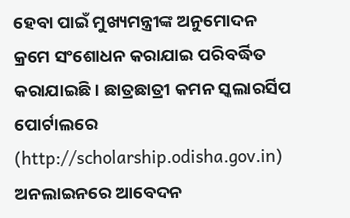ହେବା ପାଇଁ ମୁଖ୍ୟମନ୍ତ୍ରୀଙ୍କ ଅନୁମୋଦନ କ୍ରମେ ସଂଶୋଧନ କରାଯାଇ ପରିବର୍ଦ୍ଧିତ କରାଯାଇଛି । ଛାତ୍ରଛାତ୍ରୀ କମନ ସ୍କଲାରର୍ସିପ ପୋର୍ଟାଲରେ (http://scholarship.odisha.gov.in) ଅନଲାଇନରେ ଆବେଦନ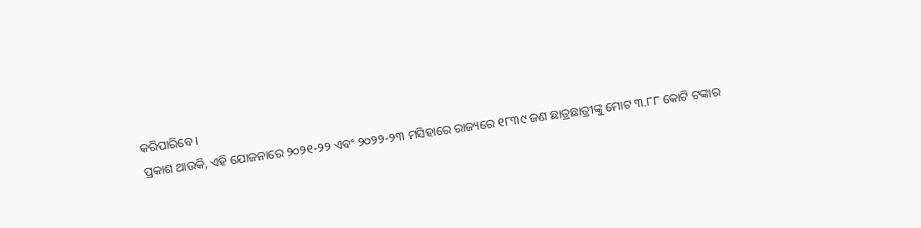କରିପାରିବେ ।
ପ୍ରକାଶ ଥାଉକି, ଏହି ଯୋଜନାରେ ୨୦୨୧-୨୨ ଏବଂ ୨୦୨୨-୨୩ ମସିହାରେ ରାଜ୍ୟରେ ୧୮୩୯ ଜଣ ଛାତ୍ରଛାତ୍ରୀଙ୍କୁ ମୋଟ ୩.୮୮ କୋଟି ଟଙ୍କାର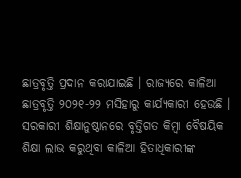ଛାତ୍ରବୃତ୍ତି ପ୍ରଦାନ କରାଯାଇଛି । ରାଜ୍ୟରେ କାଳିଆ ଛାତ୍ରବୃତ୍ତି ୨୦୨୧-୨୨ ମସିହାରୁ କାର୍ଯ୍ୟକାରୀ ହେଉଛି । ସରକାରୀ ଶିକ୍ଷାନୁଷ୍ଠାନରେ ବୃତ୍ତିଗତ କିମ୍ବା ବୈଷୟିକ ଶିକ୍ଷା ଲାଭ କରୁଥିବା କାଳିଆ ହିତାଧିକାରୀଙ୍କ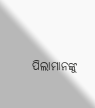ପିଲାମାନଙ୍କୁ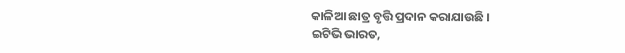କାଳିଆ ଛାତ୍ର ବୃତ୍ତି ପ୍ରଦାନ କରାଯାଉଛି ।
ଇଟିଭି ଭାରତ,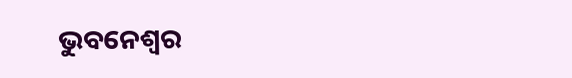ଭୁବନେଶ୍ବର